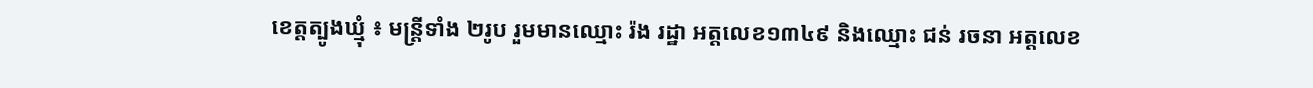ខេត្តត្បូងឃ្មុំ ៖ មន្ត្រីទាំង ២រូប រួមមានឈ្មោះ រ៉ង រដ្ឋា អត្តលេខ១៣៤៩ និងឈ្មោះ ជន់ រចនា អត្តលេខ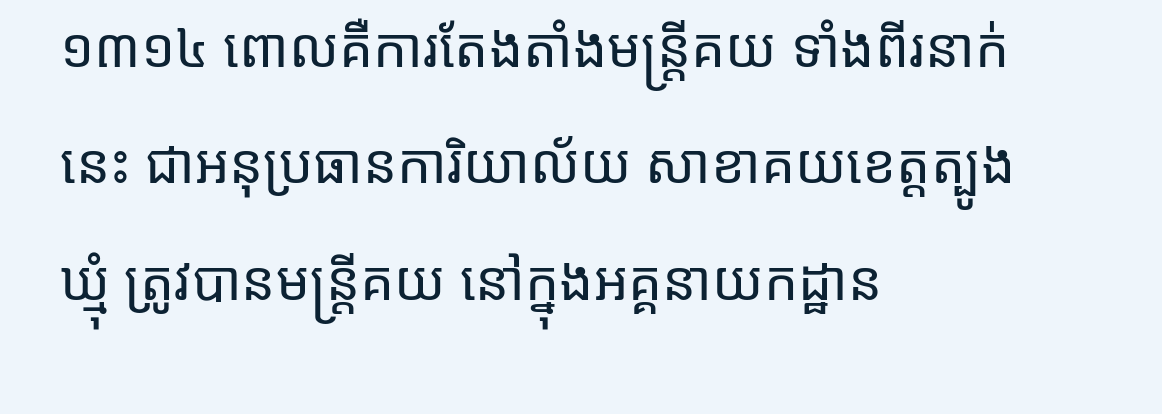១៣១៤ ពោលគឺការតែងតាំងមន្ត្រីគយ ទាំងពីរនាក់នេះ ជាអនុប្រធានការិយាល័យ សាខាគយខេត្តត្បូងឃ្មុំ ត្រូវបានមន្ត្រីគយ នៅក្នុងអគ្គនាយកដ្ឋាន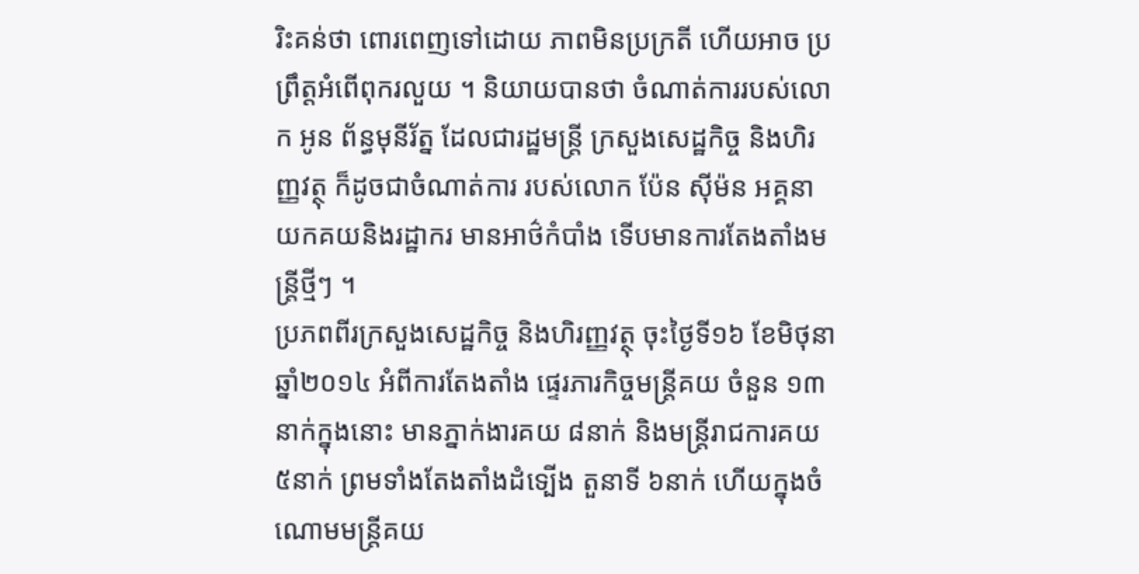រិះគន់ថា ពោរពេញទៅដោយ ភាពមិនប្រក្រតី ហើយអាច ប្រព្រឹត្តអំពើពុករលួយ ។ និយាយបានថា ចំណាត់ការរបស់លោក អូន ព័ន្ធមុនីរ័ត្ន ដែលជារដ្ឋមន្ត្រី ក្រសួងសេដ្ឋកិច្ច និងហិរញ្ញវត្ថុ ក៏ដូចជាចំណាត់ការ របស់លោក ប៉ែន ស៊ីម៉ន អគ្គនាយកគយនិងរដ្ឋាករ មានអាថ៌កំបាំង ទើបមានការតែងតាំងមន្ត្រីថ្មីៗ ។
ប្រភពពីរក្រសួងសេដ្ឋកិច្ច និងហិរញ្ញវត្ថុ ចុះថ្ងៃទី១៦ ខែមិថុនា ឆ្នាំ២០១៤ អំពីការតែងតាំង ផ្ទេរភារកិច្ចមន្ត្រីគយ ចំនួន ១៣នាក់ក្នុងនោះ មានភ្នាក់ងារគយ ៨នាក់ និងមន្ត្រីរាជការគយ ៥នាក់ ព្រមទាំងតែងតាំងដំទ្បើង តួនាទី ៦នាក់ ហើយក្នុងចំណោមមន្ត្រីគយ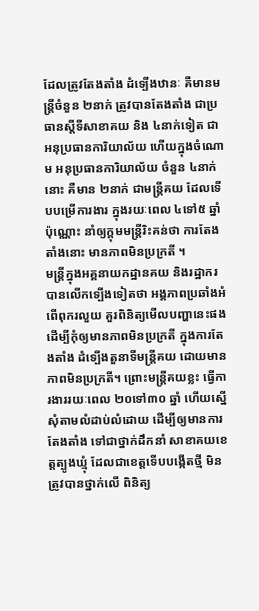ដែលត្រូវតែងតាំង ដំទ្បើងឋានៈ គឺមានមន្ត្រីចំនួន ២នាក់ ត្រូវបានតែងតាំង ជាប្រធានស្តីទីសាខាគយ និង ៤នាក់ទៀត ជាអនុប្រធានការិយាល័យ ហើយក្នុងចំណោម អនុប្រធានការិយាល័យ ចំនួន ៤នាក់នោះ គឺមាន ២នាក់ ជាមន្ត្រីគយ ដែលទើបបម្រើការងារ ក្នុងរយៈពេល ៤ទៅ៥ ឆ្នាំប៉ុណ្ណោះ នាំឲ្យក្តុមមន្ត្រីរិះគន់ថា ការតែងតាំងនោះ មានភាពមិនប្រក្រតី ។
មន្ត្រីក្នុងអគ្គនាយកដ្ឋានគយ និងរដ្ឋាករ បានលើកទ្បើងទៀតថា អង្គភាពប្រឆាំងអំពើពុករលួយ គួរពិនិត្យមើលបញ្ហានេះផង ដើម្បីកុំឲ្យមានភាពមិនប្រក្រតី ក្នុងការតែងតាំង ដំទ្បើងតួនាទីមន្ត្រីគយ ដោយមានភាពមិនប្រក្រតី។ ព្រោះមន្ត្រីគយខ្លះ ធ្វើការងាររយៈពេល ២០ទៅ៣០ ឆ្នាំ ហើយស្នើសុំតាមលំដាប់លំដោយ ដើម្បីឲ្យមានការតែងតាំង ទៅជាថ្នាក់ដឹកនាំ សាខាគយខេត្តត្បូងឃ្មុំ ដែលជាខេត្តទើបបង្កើតថ្មី មិនត្រូវបានថ្នាក់លើ ពិនិត្យ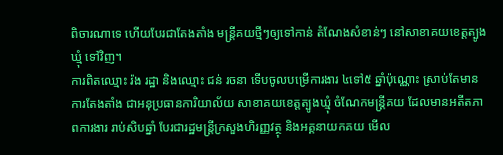ពិចារណាទេ ហើយបែរជាតែងតាំង មន្ត្រីគយថ្មីៗឲ្យទៅកាន់ តំណែងសំខាន់ៗ នៅសាខាគយខេត្តត្បូងឃ្មុំ ទៅវិញ។
ការពិតឈ្មោះ រ៉ង រដ្ឋា និងឈ្មោះ ជន់ រចនា ទើបចូលបម្រើការងារ ៤ទៅ៥ ឆ្នាំប៉ុណ្ណោះ ស្រាប់តែមានការតែងតាំង ជាអនុប្រធានការិយាល័យ សាខាគយខេត្តត្បូងឃ្មុំ ចំណែកមន្ត្រីគយ ដែលមានអតីតភាពការងារ រាប់សិបឆ្នាំ បែរជារដ្ឋមន្ត្រីក្រសួងហិរញ្ញវត្ថុ និងអគ្គនាយកគយ មើល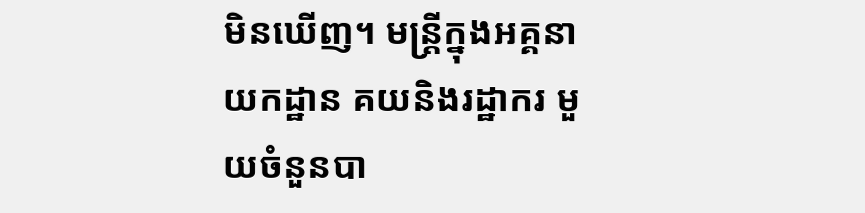មិនឃើញ។ មន្ត្រីក្នុងអគ្គនាយកដ្ឋាន គយនិងរដ្ឋាករ មួយចំនួនបា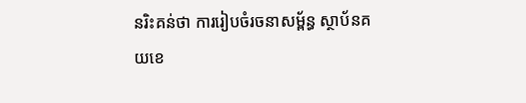នរិះគន់ថា ការរៀបចំរចនាសម្ព័ន្ធ ស្ថាប័នគយខេ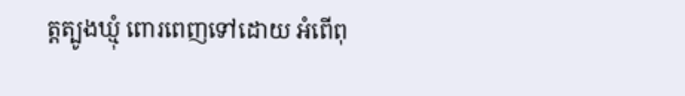ត្តត្បូងឃ្មុំ ពោរពេញទៅដោយ អំពើពុ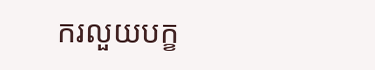ករលួយបក្ខ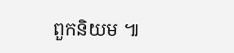ពួកនិយម ៕